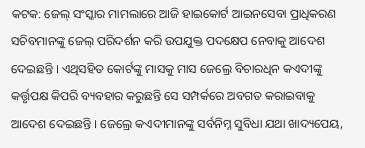କଟକ: ଜେଲ୍ ସଂସ୍କାର ମାମଲାରେ ଆଜି ହାଇକୋର୍ଟ ଆଇନସେବା ପ୍ରାଧିକରଣ ସଚିବମାନଙ୍କୁ ଜେଲ୍ ପରିଦର୍ଶନ କରି ଉପଯୁକ୍ତ ପଦକ୍ଷେପ ନେବାକୁ ଆଦେଶ ଦେଇଛନ୍ତି । ଏଥିସହିତ କୋର୍ଟଙ୍କୁ ମାସକୁ ମାସ ଜେଲ୍ରେ ବିଚାରଧିନ କଏଦୀଙ୍କୁ କର୍ତ୍ତୃପକ୍ଷ କିପରି ବ୍ୟବହାର କରୁଛନ୍ତି ସେ ସମ୍ପର୍କରେ ଅବଗତ କରାଇବାକୁ ଆଦେଶ ଦେଇଛନ୍ତି । ଜେଲ୍ରେ କଏଦୀମାନଙ୍କୁ ସର୍ବନିମ୍ନ ସୁବିଧା ଯଥା ଖାଦ୍ୟପେୟ,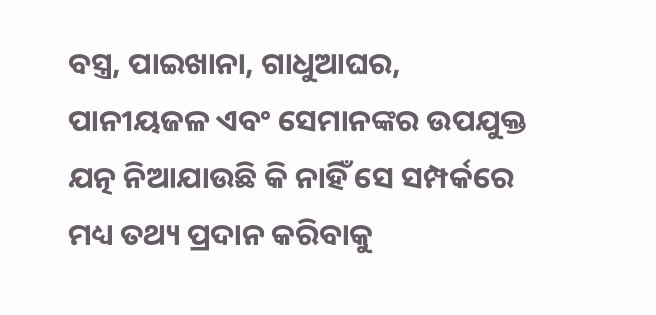ବସ୍ତ୍ର, ପାଇଖାନା, ଗାଧୁଆଘର, ପାନୀୟଜଳ ଏବଂ ସେମାନଙ୍କର ଉପଯୁକ୍ତ ଯତ୍ନ ନିଆଯାଉଛି କି ନାହିଁ ସେ ସମ୍ପର୍କରେ ମଧ୍ୟ ତଥ୍ୟ ପ୍ରଦାନ କରିବାକୁ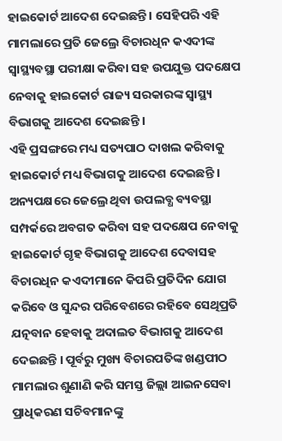ହାଇକୋର୍ଟ ଆଦେଶ ଦେଇଛନ୍ତି । ସେହିପରି ଏହି ମାମଲାରେ ପ୍ରତି ଜେଲ୍ରେ ବିଚାରଧିନ କଏଦୀଙ୍କ ସ୍ୱାସ୍ଥ୍ୟବସ୍ଥା ପରୀକ୍ଷା କରିବା ସହ ଉପଯୁକ୍ତ ପଦକ୍ଷେପ ନେବାକୁ ହାଇକୋର୍ଟ ରାଜ୍ୟ ସରକାରଙ୍କ ସ୍ୱାସ୍ଥ୍ୟ ବିଭାଗକୁ ଆଦେଶ ଦେଇଛନ୍ତି ।
ଏହି ପ୍ରସଙ୍ଗରେ ମଧ୍ୟ ସତ୍ୟପାଠ ଦାଖଲ କରିବାକୁ ହାଇକୋର୍ଟ ମଧ୍ୟ ବିଭାଗକୁ ଆଦେଶ ଦେଇଛନ୍ତି । ଅନ୍ୟପକ୍ଷରେ ଜେଲ୍ରେ ଥିବା ଉପଲବ୍ଧ ବ୍ୟବସ୍ଥା ସମ୍ପର୍କରେ ଅବଗତ କରିବା ସହ ପଦକ୍ଷେପ ନେବାକୁ ହାଇକୋର୍ଟ ଗୃହ ବିଭାଗକୁ ଆଦେଶ ଦେବାସହ ବିଚାରଧିନ କଏଦୀମାନେ କିପରି ପ୍ରତିଦିନ ଯୋଗ କରିବେ ଓ ସୁନ୍ଦର ପରିବେଶରେ ରହିବେ ସେଥିପ୍ରତି ଯତ୍ନବାନ ହେବାକୁ ଅଦାଲତ ବିଭାଗକୁ ଆଦେଶ ଦେଇଛନ୍ତି । ପୂର୍ବରୁ ମୁଖ୍ୟ ବିଚାରପତିଙ୍କ ଖଣ୍ଡପୀଠ ମାମଲାର ଶୁଣାଣି କରି ସମସ୍ତ ଜିଲ୍ଲା ଆଇନସେବା ପ୍ରାଧିକରଣ ସଚିବମାନଙ୍କୁ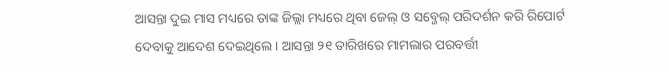ଆସନ୍ତା ଦୁଇ ମାସ ମଧ୍ୟରେ ତାଙ୍କ ଜିଲ୍ଲା ମଧ୍ୟରେ ଥିବା ଜେଲ୍ ଓ ସବ୍ଜେଲ୍ ପରିଦର୍ଶନ କରି ରିପୋର୍ଟ ଦେବାକୁ ଆଦେଶ ଦେଇଥିଲେ । ଆସନ୍ତା ୨୧ ତାରିଖରେ ମାମଲାର ପରବର୍ତ୍ତୀ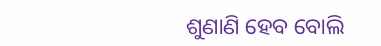ଶୁଣାଣି ହେବ ବୋଲି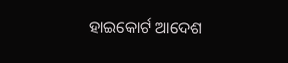ହାଇକୋର୍ଟ ଆଦେଶ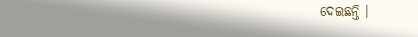ଦେଇଛନ୍ତି ।